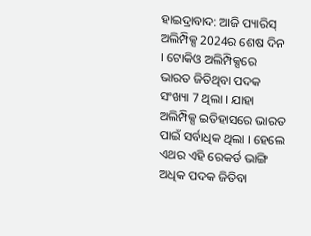ହାଇଦ୍ରାବାଦ: ଆଜି ପ୍ୟାରିସ୍ ଅଲିମ୍ପିକ୍ସ 2024ର ଶେଷ ଦିନ । ଟୋକିଓ ଅଲିମ୍ପିକ୍ସରେ ଭାରତ ଜିତିଥିବା ପଦକ ସଂଖ୍ୟା 7 ଥିଲା । ଯାହା ଅଲିମ୍ପିକ୍ସ ଇତିହାସରେ ଭାରତ ପାଇଁ ସର୍ବାଧିକ ଥିଲା । ହେଲେ ଏଥର ଏହି ରେକର୍ଡ ଭାଙ୍ଗି ଅଧିକ ପଦକ ଜିତିବା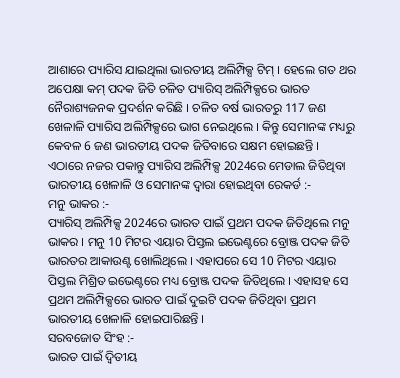ଆଶାରେ ପ୍ୟାରିସ ଯାଇଥିଲା ଭାରତୀୟ ଅଲିମ୍ପିକ୍ସ ଟିମ୍ । ହେଲେ ଗତ ଥର ଅପେକ୍ଷା କମ୍ ପଦକ ଜିତି ଚଳିତ ପ୍ୟାରିସ୍ ଅଲିମ୍ପିକ୍ସରେ ଭାରତ ନୈରାଶ୍ୟଜନକ ପ୍ରଦର୍ଶନ କରିଛି । ଚଳିତ ବର୍ଷ ଭାରତରୁ 117 ଜଣ ଖେଳାଳି ପ୍ୟାରିସ ଅଲିମ୍ପିକ୍ସରେ ଭାଗ ନେଇଥିଲେ । କିନ୍ତୁ ସେମାନଙ୍କ ମଧ୍ୟରୁ କେବଳ 6 ଜଣ ଭାରତୀୟ ପଦକ ଜିତିବାରେ ସକ୍ଷମ ହୋଇଛନ୍ତି ।
ଏଠାରେ ନଜର ପକାନ୍ତୁ ପ୍ୟାରିସ ଅଲିମ୍ପିକ୍ସ 2024ରେ ମେଡାଲ ଜିତିଥିବା ଭାରତୀୟ ଖେଳାଳି ଓ ସେମାନଙ୍କ ଦ୍ବାରା ହୋଇଥିବା ରେକର୍ଡ :-
ମନୁ ଭାକର :-
ପ୍ୟାରିସ୍ ଅଲିମ୍ପିକ୍ସ 2024ରେ ଭାରତ ପାଇଁ ପ୍ରଥମ ପଦକ ଜିତିଥିଲେ ମନୁ ଭାକର । ମନୁ 10 ମିଟର ଏୟାର ପିସ୍ତଲ ଇଭେଣ୍ଟରେ ବ୍ରୋଞ୍ଜ ପଦକ ଜିତି ଭାରତର ଆକାଉଣ୍ଟ ଖୋଲିଥିଲେ । ଏହାପରେ ସେ 10 ମିଟର ଏୟାର ପିସ୍ତଲ ମିଶ୍ରିତ ଇଭେଣ୍ଟରେ ମଧ୍ୟ ବ୍ରୋଞ୍ଜ ପଦକ ଜିତିଥିଲେ । ଏହାସହ ସେ ପ୍ରଥମ ଅଲିମ୍ପିକ୍ସରେ ଭାରତ ପାଇଁ ଦୁଇଟି ପଦକ ଜିତିଥିବା ପ୍ରଥମ ଭାରତୀୟ ଖେଳାଳି ହୋଇପାରିଛନ୍ତି ।
ସରବଜୋତ ସିଂହ :-
ଭାରତ ପାଇଁ ଦ୍ବିତୀୟ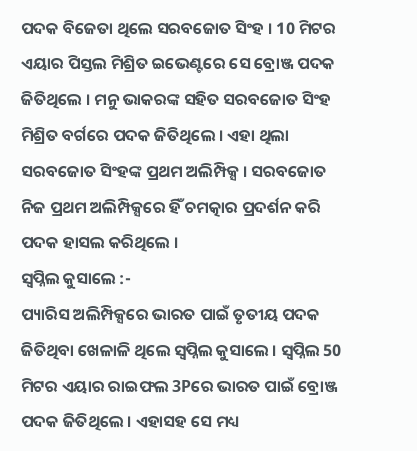ପଦକ ବିଜେତା ଥିଲେ ସରବଜୋତ ସିଂହ । 10 ମିଟର ଏୟାର ପିସ୍ତଲ ମିଶ୍ରିତ ଇଭେଣ୍ଟରେ ସେ ବ୍ରୋଞ୍ଜ ପଦକ ଜିତିଥିଲେ । ମନୁ ଭାକରଙ୍କ ସହିତ ସରବଜୋତ ସିଂହ ମିଶ୍ରିତ ବର୍ଗରେ ପଦକ ଜିତିଥିଲେ । ଏହା ଥିଲା ସରବଜୋତ ସିଂହଙ୍କ ପ୍ରଥମ ଅଲିମ୍ପିକ୍ସ । ସରବଜୋତ ନିଜ ପ୍ରଥମ ଅଲିମ୍ପିକ୍ସରେ ହିଁ ଚମତ୍କାର ପ୍ରଦର୍ଶନ କରି ପଦକ ହାସଲ କରିଥିଲେ ।
ସ୍ବପ୍ନିଲ କୁସାଲେ :-
ପ୍ୟାରିସ ଅଲିମ୍ପିକ୍ସରେ ଭାରତ ପାଇଁ ତୃତୀୟ ପଦକ ଜିତିଥିବା ଖେଳାଳି ଥିଲେ ସ୍ବପ୍ନିଲ କୁସାଲେ । ସ୍ବପ୍ନିଲ 50 ମିଟର ଏୟାର ରାଇଫଲ 3Pରେ ଭାରତ ପାଇଁ ବ୍ରୋଞ୍ଜ ପଦକ ଜିତିଥିଲେ । ଏହାସହ ସେ ମଧ୍ୟ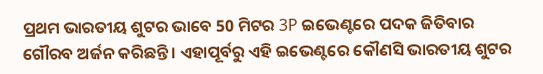ପ୍ରଥମ ଭାରତୀୟ ଶୁଟର ଭାବେ 50 ମିଟର 3P ଇଭେଣ୍ଟରେ ପଦକ ଜିତିବାର ଗୌରବ ଅର୍ଜନ କରିଛନ୍ତି । ଏହାପୂର୍ବରୁ ଏହି ଇଭେଣ୍ଟରେ କୌଣସି ଭାରତୀୟ ଶୁଟର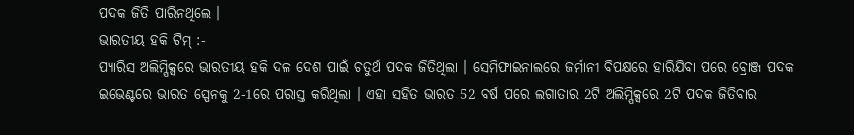ପଦକ ଜିତି ପାରିନଥିଲେ ।
ଭାରତୀୟ ହକି ଟିମ୍ :-
ପ୍ୟାରିସ ଅଲିମ୍ପିକ୍ସରେ ଭାରତୀୟ ହକି ଦଳ ଦେଶ ପାଇଁ ଚତୁର୍ଥ ପଦକ ଜିତିଥିଲା । ସେମିଫାଇନାଲରେ ଜର୍ମାନୀ ବିପକ୍ଷରେ ହାରିଯିବା ପରେ ବ୍ରୋଞ୍ଜ ପଦକ ଇଭେଣ୍ଟରେ ଭାରତ ସ୍ପେନକୁ 2-1ରେ ପରାସ୍ତ କରିଥିଲା । ଏହା ସହିତ ଭାରତ 52 ବର୍ଷ ପରେ ଲଗାତାର 2ଟି ଅଲିମ୍ପିକ୍ସରେ 2ଟି ପଦକ ଜିତିବାର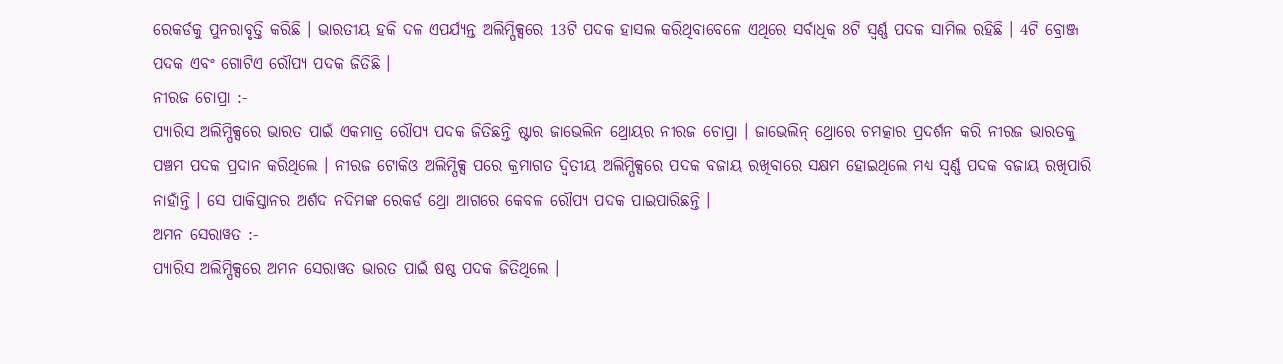ରେକର୍ଡକୁ ପୁନରାବୃତ୍ତି କରିଛି । ଭାରତୀୟ ହକି ଦଳ ଏପର୍ଯ୍ୟନ୍ତ ଅଲିମ୍ପିକ୍ସରେ 13ଟି ପଦକ ହାସଲ କରିଥିବାବେଳେ ଏଥିରେ ସର୍ବାଧିକ 8ଟି ସ୍ବର୍ଣ୍ଣ ପଦକ ସାମିଲ ରହିଛି । 4ଟି ବ୍ରୋଞ୍ଜ ପଦକ ଏବଂ ଗୋଟିଏ ରୌପ୍ୟ ପଦକ ଜିତିଛି ।
ନୀରଜ ଚୋପ୍ରା :-
ପ୍ୟାରିସ ଅଲିମ୍ପିକ୍ସରେ ଭାରତ ପାଇଁ ଏକମାତ୍ର ରୌପ୍ୟ ପଦକ ଜିତିଛନ୍ତି ଷ୍ଟାର ଜାଭେଲିନ ଥ୍ରୋୟର ନୀରଜ ଚୋପ୍ରା । ଜାଭେଲିନ୍ ଥ୍ରୋରେ ଚମତ୍କାର ପ୍ରଦର୍ଶନ କରି ନୀରଜ ଭାରତକୁ ପଞ୍ଚମ ପଦକ ପ୍ରଦାନ କରିଥିଲେ । ନୀରଜ ଟୋକିଓ ଅଲିମ୍ପିକ୍ସ ପରେ କ୍ରମାଗତ ଦ୍ବିତୀୟ ଅଲିମ୍ପିକ୍ସରେ ପଦକ ବଜାୟ ରଖିବାରେ ସକ୍ଷମ ହୋଇଥିଲେ ମଧ୍ୟ ସ୍ବର୍ଣ୍ଣ ପଦକ ବଜାୟ ରଖିପାରି ନାହାଁନ୍ତି । ସେ ପାକିସ୍ତାନର ଅର୍ଶଦ ନଦିମଙ୍କ ରେକର୍ଡ ଥ୍ରୋ ଆଗରେ କେବଳ ରୌପ୍ୟ ପଦକ ପାଇପାରିଛନ୍ତି ।
ଅମନ ସେରାୱତ :-
ପ୍ୟାରିସ ଅଲିମ୍ପିକ୍ସରେ ଅମନ ସେରାୱତ ଭାରତ ପାଇଁ ଷଷ୍ଠ ପଦକ ଜିତିଥିଲେ ।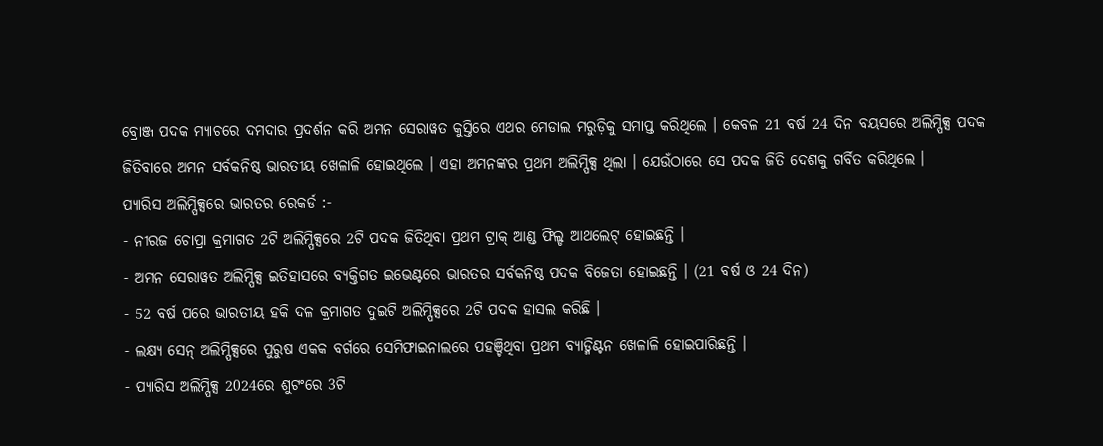ବ୍ରୋଞ୍ଜ ପଦକ ମ୍ୟାଚରେ ଦମଦାର ପ୍ରଦର୍ଶନ କରି ଅମନ ସେରାୱତ କୁସ୍ତିରେ ଏଥର ମେଡାଲ ମରୁଡ଼ିକୁ ସମାପ୍ତ କରିଥିଲେ । କେବଳ 21 ବର୍ଷ 24 ଦିନ ବୟସରେ ଅଲିମ୍ପିକ୍ସ ପଦକ ଜିତିବାରେ ଅମନ ସର୍ବକନିଷ୍ଠ ଭାରତୀୟ ଖେଳାଳି ହୋଇଥିଲେ । ଏହା ଅମନଙ୍କର ପ୍ରଥମ ଅଲିମ୍ପିକ୍ସ ଥିଲା । ଯେଉଁଠାରେ ସେ ପଦକ ଜିତି ଦେଶକୁ ଗର୍ବିତ କରିଥିଲେ ।
ପ୍ୟାରିସ ଅଲିମ୍ପିକ୍ସରେ ଭାରତର ରେକର୍ଡ :-
- ନୀରଜ ଚୋପ୍ରା କ୍ରମାଗତ 2ଟି ଅଲିମ୍ପିକ୍ସରେ 2ଟି ପଦକ ଜିତିଥିବା ପ୍ରଥମ ଟ୍ରାକ୍ ଆଣ୍ଡ ଫିଲ୍ଡ ଆଥଲେଟ୍ ହୋଇଛନ୍ତି ।
- ଅମନ ସେରାୱତ ଅଲିମ୍ପିକ୍ସ ଇତିହାସରେ ବ୍ୟକ୍ତିଗତ ଇଭେଣ୍ଟରେ ଭାରତର ସର୍ବକନିଷ୍ଠ ପଦକ ବିଜେତା ହୋଇଛନ୍ତି । (21 ବର୍ଷ ଓ 24 ଦିନ)
- 52 ବର୍ଷ ପରେ ଭାରତୀୟ ହକି ଦଳ କ୍ରମାଗତ ଦୁଇଟି ଅଲିମ୍ପିକ୍ସରେ 2ଟି ପଦକ ହାସଲ କରିଛି ।
- ଲକ୍ଷ୍ୟ ସେନ୍ ଅଲିମ୍ପିକ୍ସରେ ପୁରୁଷ ଏକକ ବର୍ଗରେ ସେମିଫାଇନାଲରେ ପହଞ୍ଚିଥିବା ପ୍ରଥମ ବ୍ୟାଡ୍ମିଣ୍ଟନ ଖେଳାଳି ହୋଇପାରିଛନ୍ତି ।
- ପ୍ୟାରିସ ଅଲିମ୍ପିକ୍ସ 2024ରେ ଶୁଟଂରେ 3ଟି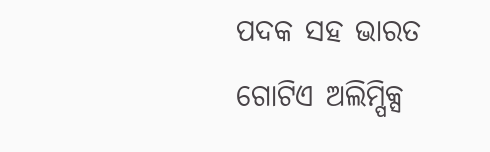ପଦକ ସହ ଭାରତ ଗୋଟିଏ ଅଲିମ୍ପିକ୍ସ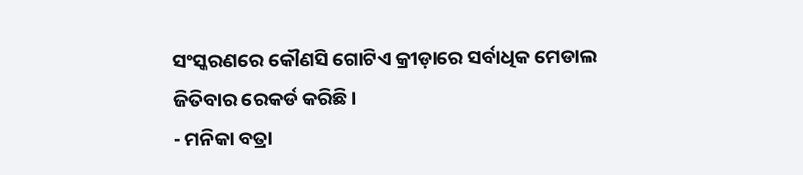ସଂସ୍କରଣରେ କୌଣସି ଗୋଟିଏ କ୍ରୀଡ଼ାରେ ସର୍ବାଧିକ ମେଡାଲ ଜିତିବାର ରେକର୍ଡ କରିଛି ।
- ମନିକା ବତ୍ରା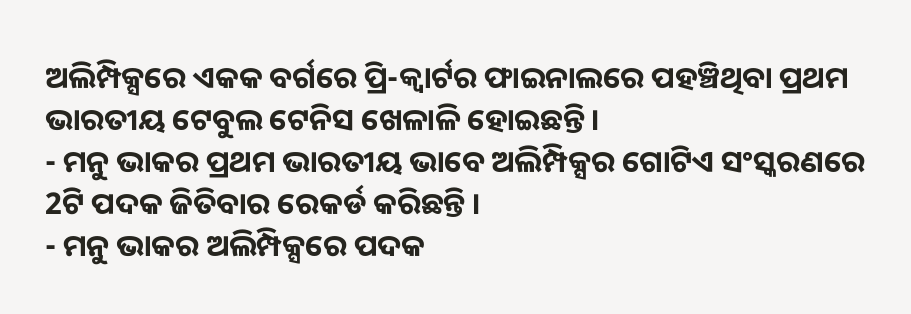ଅଲିମ୍ପିକ୍ସରେ ଏକକ ବର୍ଗରେ ପ୍ରି-କ୍ବାର୍ଟର ଫାଇନାଲରେ ପହଞ୍ଚିଥିବା ପ୍ରଥମ ଭାରତୀୟ ଟେବୁଲ ଟେନିସ ଖେଳାଳି ହୋଇଛନ୍ତି ।
- ମନୁ ଭାକର ପ୍ରଥମ ଭାରତୀୟ ଭାବେ ଅଲିମ୍ପିକ୍ସର ଗୋଟିଏ ସଂସ୍କରଣରେ 2ଟି ପଦକ ଜିତିବାର ରେକର୍ଡ କରିଛନ୍ତି ।
- ମନୁ ଭାକର ଅଲିମ୍ପିକ୍ସରେ ପଦକ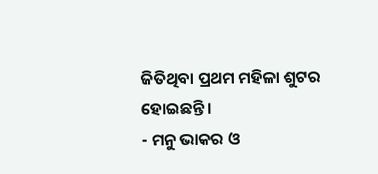ଜିତିଥିବା ପ୍ରଥମ ମହିଳା ଶୁଟର ହୋଇଛନ୍ତି ।
- ମନୁ ଭାକର ଓ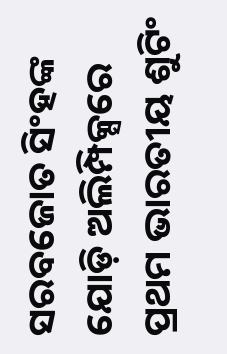ସରବଜୋତ ସିଂହଙ୍କ ଯୋଡ଼ି ଅଲିମ୍ପିକ୍ସରେ ପ୍ରଥମ ଭାରତୀୟ ଶୁଟିଂ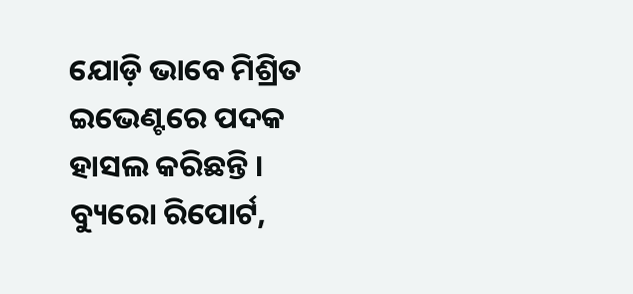ଯୋଡ଼ି ଭାବେ ମିଶ୍ରିତ ଇଭେଣ୍ଟରେ ପଦକ ହାସଲ କରିଛନ୍ତି ।
ବ୍ୟୁରୋ ରିପୋର୍ଟ,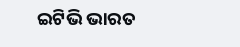ଇଟିଭି ଭାରତ